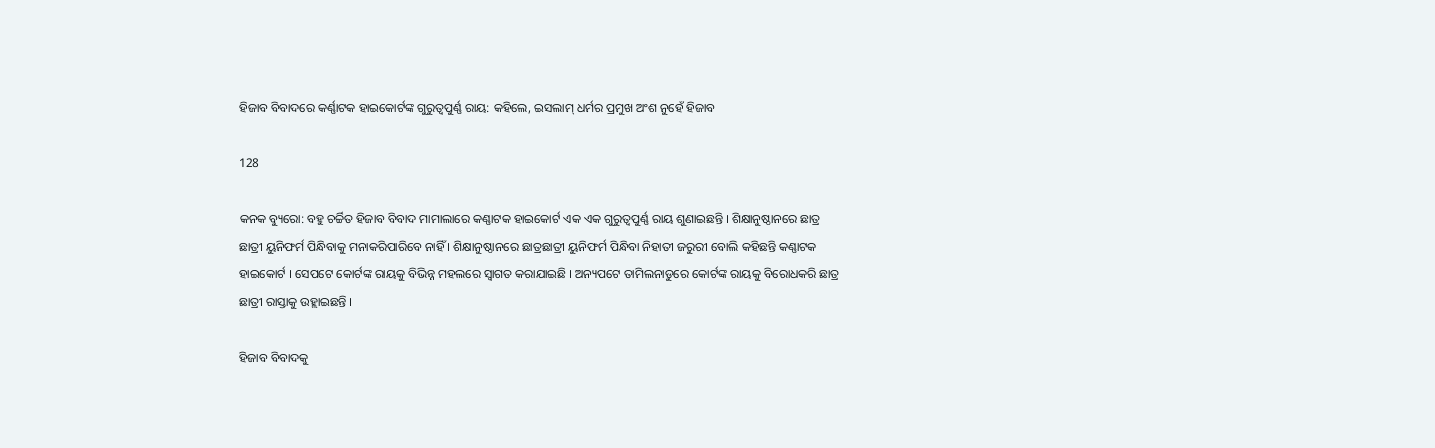ହିଜାବ ବିବାଦରେ କର୍ଣ୍ଣାଟକ ହାଇକୋର୍ଟଙ୍କ ଗୁରୁତ୍ୱପୁର୍ଣ୍ଣ ରାୟ: କହିଲେ, ଇସଲାମ୍ ଧର୍ମର ପ୍ରମୁଖ ଅଂଶ ନୁହେଁ ହିଜାବ

128

କନକ ବ୍ୟୁରୋ: ବହୁ ଚର୍ଚ୍ଚିତ ହିଜାବ ବିବାଦ ମାମାଲାରେ କଣ୍ଣାଟକ ହାଇକୋର୍ଟ ଏକ ଏକ ଗୁରୁତ୍ୱପୁର୍ଣ୍ଣ ରାୟ ଶୁଣାଇଛନ୍ତି । ଶିକ୍ଷାନୁଷ୍ଠାନରେ ଛାତ୍ର ଛାତ୍ରୀ ୟୁନିଫର୍ମ ପିନ୍ଧିବାକୁ ମନାକରିପାରିବେ ନାହିଁ । ଶିକ୍ଷାନୁଷ୍ଠାନରେ ଛାତ୍ରଛାତ୍ରୀ ୟୁନିଫର୍ମ ପିନ୍ଧିବା ନିହାତୀ ଜରୁରୀ ବୋଲି କହିଛନ୍ତି କଣ୍ଣାଟକ ହାଇକୋର୍ଟ । ସେପଟେ କୋର୍ଟଙ୍କ ରାୟକୁ ବିଭିନ୍ନ ମହଲରେ ସ୍ୱାଗତ କରାଯାଇଛି । ଅନ୍ୟପଟେ ତାମିଲନାଡୁରେ କୋର୍ଟଙ୍କ ରାୟକୁ ବିରୋଧକରି ଛାତ୍ର ଛାତ୍ରୀ ରାସ୍ତାକୁ ଉହ୍ଲାଇଛନ୍ତି ।

ହିଜାବ ବିବାଦକୁ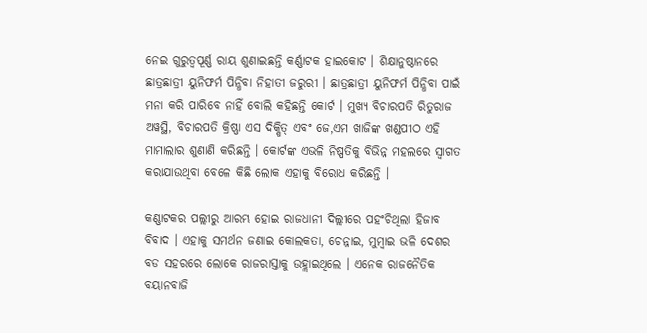ନେଇ ଗୁରୁତ୍ୱପୂର୍ଣ୍ଣ ରାୟ ଶୁଣାଇଛନ୍ତି କର୍ଣ୍ଣାଟକ ହାଇକୋଟ । ଶିକ୍ଷାନୁଷ୍ଠାନରେ ଛାତ୍ରଛାତ୍ରୀ ୟୁନିଫର୍ମ ପିନ୍ଧିବା ନିହାତୀ ଜରୁରୀ । ଛାତ୍ରଛାତ୍ରୀ ୟୁନିଫର୍ମ ପିନ୍ଧିବା ପାଇଁ ମନା କରି ପାରିବେ ନାହିଁ ବୋଲି କହିଛନ୍ତି କୋର୍ଟ । ମୁଖ୍ୟ ବିଚାରପତି ରିତୁରାଜ ଅୱସ୍ଥି, ବିଚାରପତି କ୍ରିଷ୍ଣା ଏସ ଦିକ୍ଷିତ୍ ଏବଂ ଜେ,ଏମ ଖାଜିଙ୍କ ଖଣ୍ଡପୀଠ ଏହି ମାମାଲାର ଶୁଣାଣି କରିଛନ୍ତି । କୋର୍ଟଙ୍କ ଏଭଳି ନିଷ୍ପତିକୁ ବିଭିନ୍ନ ମହଲରେ ସ୍ୱାଗତ କରାଯାଉଥିବା ବେଳେ କିଛି ଲୋକ ଏହାକୁ ବିରୋଧ କରିଛନ୍ତି ।

କଣ୍ଣାଟକର ପଲ୍ଲୀରୁ ଆରମ୍ଭ ହୋଇ ରାଜଧାନୀ ଦିଲ୍ଲୀରେ ପହଂଚିଥିଲା ହିଜାବ ବିବାଦ । ଏହାକୁ ସମର୍ଥନ ଜଣାଇ କୋଲକତା, ଚେନ୍ନାଇ, ମୁମ୍ବାଇ ଭଳି ଦେଶର ବଡ ସହରରେ ଲୋକେ ରାଜରାସ୍ତାକୁ ଉହ୍ଲାଇଥିଲେ । ଏନେକ ରାଜନୈତିକ ବୟାନବାଜି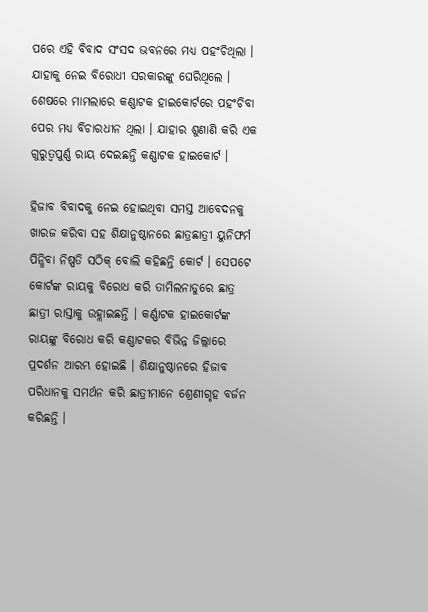ପରେ ଏହି ବିବାଦ ସଂସଦ ଭବନରେ ମଧ୍ୟ ପହଂଚିଥିଲା । ଯାହାକୁ ନେଇ ବିରୋଧୀ ସରକାରଙ୍କୁ ଘେରିଥିଲେ । ଶେଷରେ ମାମଲାରେ କଣ୍ଣାଟକ ହାଇକୋର୍ଟରେ ପହଂଚିବା ପେର ମଧ୍ୟ ବିଚାରଧୀନ ଥିଲା । ଯାହାର ଶୁଣାଣି କରି ଏକ ଗୁରୁତ୍ୱପୁର୍ଣ୍ଣ ରାୟ ଦେଇଛନ୍ତି କଣ୍ଣାଟକ ହାଇକୋର୍ଟ ।

ହିଜାବ ବିବାଦକୁ ନେଇ ହୋଇଥିବା ସମସ୍ତ ଆବେଦନକୁ ଖାରଜ କରିବା ସହ ଶିକ୍ଷାନୁଷ୍ଠାନରେ ଛାତ୍ରଛାତ୍ରୀ ୟୁନିଫର୍ମ ପିନ୍ଧିବା ନିଷ୍ପତି ସଠିକ୍ ବୋଲି କହିଛନ୍ତି କୋର୍ଟ । ସେପଟେ କୋର୍ଟଙ୍କ ରାୟକୁ ବିରୋଧ କରି ତାମିଲନାଡୁରେ ଛାତ୍ର ଛାତ୍ରୀ ରାସ୍ତାକୁ ଉହ୍ଲାଇଛନ୍ତି । କର୍ଣ୍ଣାଟକ ହାଇକୋର୍ଟଙ୍କ ରାୟଙ୍କୁ ବିରୋଧ କରି କଣ୍ଣାଟକର ବିଭିନ୍ନ ଜିଲ୍ଲାରେ ପ୍ରଦର୍ଶନ ଆରମ୍ଭ ହୋଇଛି । ଶିକ୍ଷାନୁଷ୍ଠାନରେ ହିଜାବ ପରିଧାନକୁ ସମର୍ଥନ କରି ଛାତ୍ରୀମାନେ ଶ୍ରେଣୀଗୃହ ବର୍ଜନ କରିଛନ୍ତି ।